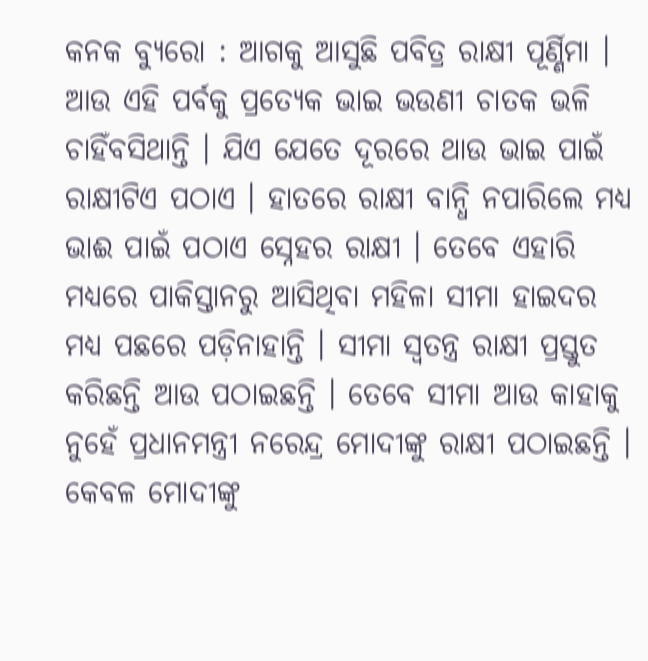କନକ ବ୍ୟୁରୋ : ଆଗକୁ ଆସୁଛି ପବିତ୍ର ରାକ୍ଷୀ ପୂର୍ଣ୍ଣିମା । ଆଉ ଏହି ପର୍ବକୁ ପ୍ରତ୍ୟେକ ଭାଇ ଭଉଣୀ ଚାତକ ଭଳି ଚାହିଁବସିଥାନ୍ତି । ଯିଏ ଯେତେ ଦୂରରେ ଥାଉ ଭାଇ ପାଇଁ ରାକ୍ଷୀଟିଏ ପଠାଏ । ହାତରେ ରାକ୍ଷୀ ବାନ୍ଧି ନପାରିଲେ ମଧ୍ୟ ଭାଈ ପାଇଁ ପଠାଏ ସ୍ନେହର ରାକ୍ଷୀ । ତେବେ ଏହାରି ମଧ୍ୟରେ ପାକିସ୍ତାନରୁ ଆସିଥିବା ମହିଳା ସୀମା ହାଇଦର ମଧ୍ୟ ପଛରେ ପଡ଼ିନାହାନ୍ତି । ସୀମା ସ୍ୱତନ୍ତ୍ର ରାକ୍ଷୀ ପ୍ରସ୍ତୁତ କରିଛନ୍ତି ଆଉ ପଠାଇଛନ୍ତି । ତେବେ ସୀମା ଆଉ କାହାକୁ ନୁହେଁ ପ୍ରଧାନମନ୍ତ୍ରୀ ନରେନ୍ଦ୍ର ମୋଦୀଙ୍କୁ ରାକ୍ଷୀ ପଠାଇଛନ୍ତି । କେବଳ ମୋଦୀଙ୍କୁ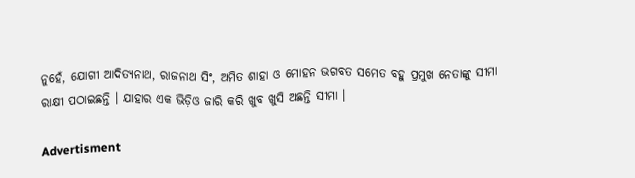ନୁହେଁ, ଯୋଗୀ ଆଦିତ୍ୟନାଥ, ରାଜନାଥ ସିଂ, ଅମିତ ଶାହା ଓ ମୋହନ ଭଗବତ ସମେତ ବହୁ ପ୍ରମୁଖ ନେତାଙ୍କୁ ସୀମା ରାକ୍ଷୀ ପଠାଇଛନ୍ତି । ଯାହାର ଏକ ଭିଡ଼ିଓ ଜାରି କରି ଖୁବ ଖୁସି ଅଛନ୍ତି ସୀମା ।

Advertisment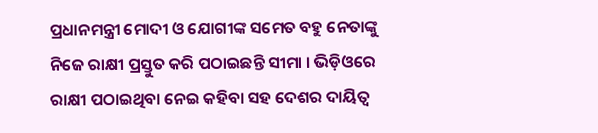ପ୍ରଧାନମନ୍ତ୍ରୀ ମୋଦୀ ଓ ଯୋଗୀଙ୍କ ସମେତ ବହୁ ନେତାଙ୍କୁ ନିଜେ ରାକ୍ଷୀ ପ୍ରସ୍ତୁତ କରି ପଠାଇଛନ୍ତି ସୀମା । ଭିଡ଼ିଓରେ ରାକ୍ଷୀ ପଠାଇଥିବା ନେଇ କହିବା ସହ ଦେଶର ଦାୟିତ୍ୱ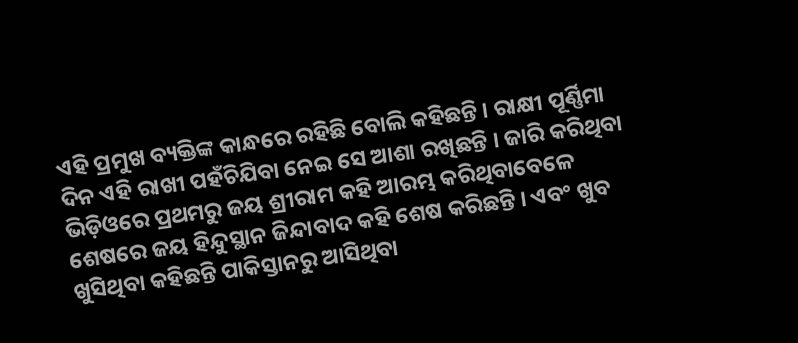ଏହି ପ୍ରମୁଖ ବ୍ୟକ୍ତିଙ୍କ କାନ୍ଧରେ ରହିଛି ବୋଲି କହିଛନ୍ତି । ରାକ୍ଷୀ ପୂର୍ଣ୍ଣିମା ଦିନ ଏହି ରାଖୀ ପହଁଚିଯିବା ନେଇ ସେ ଆଶା ରଖିଛନ୍ତି । ଜାରି କରିଥିବା ଭିଡ଼ିଓରେ ପ୍ରଥମରୁ ଜୟ ଶ୍ରୀରାମ କହି ଆରମ୍ଭ କରିଥିବାବେଳେ ଶେଷରେ ଜୟ ହିନ୍ଦୁସ୍ଥାନ ଜିନ୍ଦାବାଦ କହି ଶେଷ କରିଛନ୍ତି । ଏବଂ ଖୁବ ଖୁସିଥିବା କହିଛନ୍ତି ପାକିସ୍ତାନରୁ ଆସିଥିବା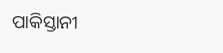ପାକିସ୍ତାନୀ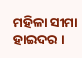ମହିଳା ସୀମା ହାଇଦର ।